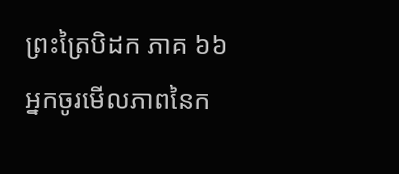ព្រះត្រៃបិដក ភាគ ៦៦
អ្នកចូរមើលភាពនៃក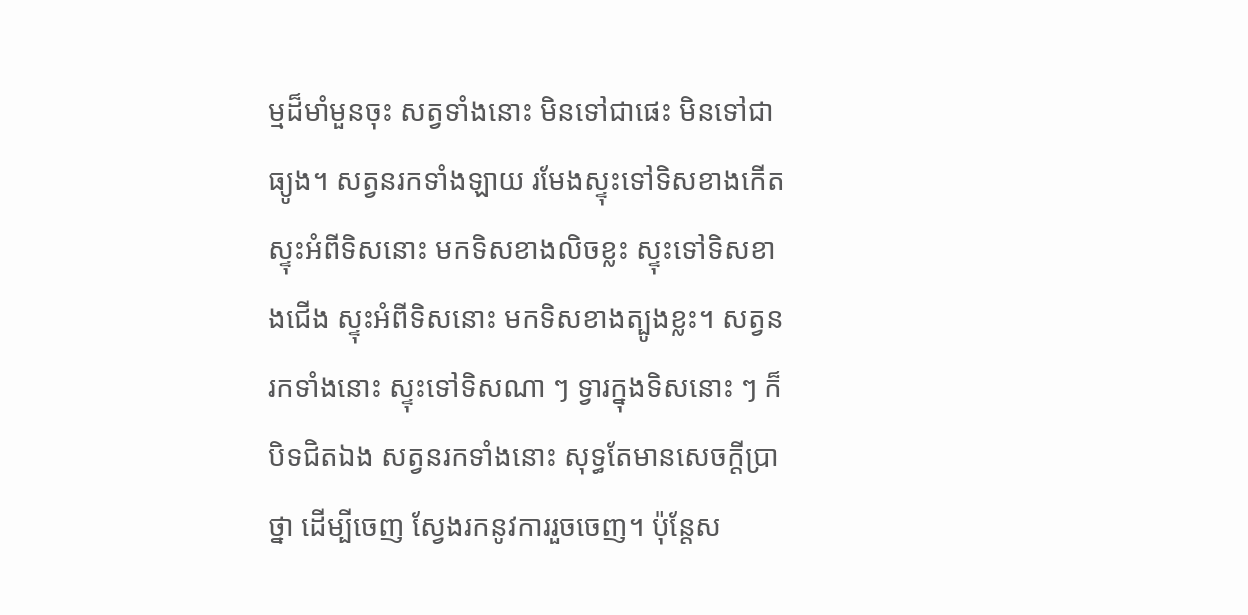ម្មដ៏មាំមួនចុះ សត្វទាំងនោះ មិនទៅជាផេះ មិនទៅជាធ្យូង។ សត្វនរកទាំងឡាយ រមែងស្ទុះទៅទិសខាងកើត ស្ទុះអំពីទិសនោះ មកទិសខាងលិចខ្លះ ស្ទុះទៅទិសខាងជើង ស្ទុះអំពីទិសនោះ មកទិសខាងត្បូងខ្លះ។ សត្វនរកទាំងនោះ ស្ទុះទៅទិសណា ៗ ទ្វារក្នុងទិសនោះ ៗ ក៏បិទជិតឯង សត្វនរកទាំងនោះ សុទ្ធតែមានសេចក្តីប្រាថ្នា ដើម្បីចេញ ស្វែងរកនូវការរួចចេញ។ ប៉ុន្តែស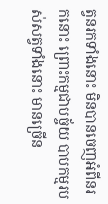ត្វនរកទាំងនោះ មិនបានចេញអំពីនរកនោះ ព្រោះកម្មជាបច្ច័យ បាបកម្មរបស់សត្វទាំងនោះ មានច្រើន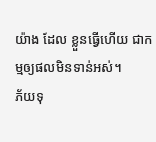យ៉ាង ដែល ខ្លួនធ្វើហើយ ជាកម្មឲ្យផលមិនទាន់អស់។
ភ័យទុ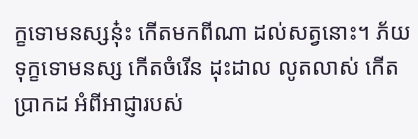ក្ខទោមនស្សនុ៎ះ កើតមកពីណា ដល់សត្វនោះ។ ភ័យទុក្ខទោមនស្ស កើតចំរើន ដុះដាល លូតលាស់ កើតប្រាកដ អំពីអាជ្ញារបស់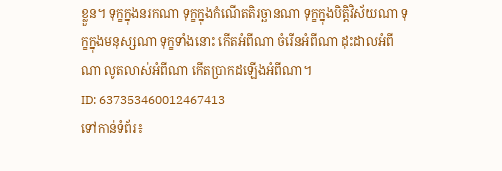ខ្លួន។ ទុក្ខក្នុងនរកណា ទុក្ខក្នុងកំណើតតិរច្ឆានណា ទុក្ខក្នុងបិត្តិវិស័យណា ទុក្ខក្នុងមនុស្សណា ទុក្ខទាំងនោះ កើតអំពីណា ចំរើនអំពីណា ដុះដាលអំពីណា លូតលាស់អំពីណា កើតប្រាកដឡើងអំពីណា។
ID: 637353460012467413
ទៅកាន់ទំព័រ៖